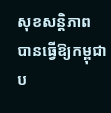សុខសន្តិភាព បានធ្វើឱ្យកម្ពុជា ប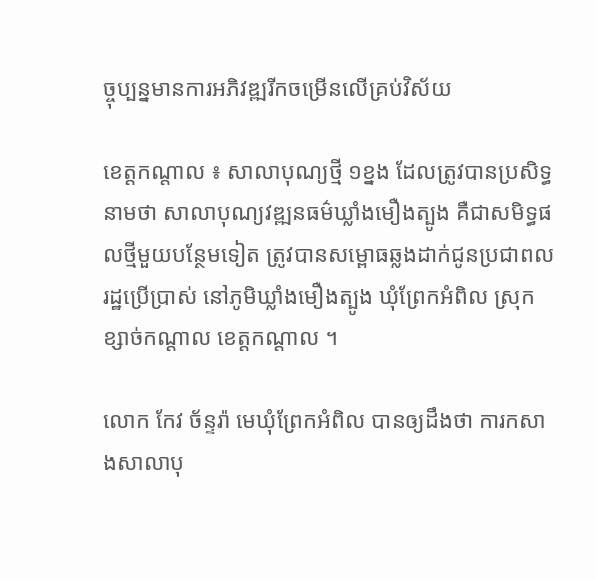ច្ចុប្បន្នមានការអភិវឌ្ឍរីកចម្រើនលើគ្រប់វិស័យ

ខេត្តកណ្តាល ៖ សាលាបុណ្យថ្មី ១ខ្នង ដែលត្រូវបានប្រសិទ្ធនាមថា សាលាបុណ្យវឌ្ឍនធម៌ឃ្លាំងមឿងត្បូង គឺជាសមិទ្ធផលថ្មីមួយបន្ថែមទៀត ត្រូវបានសម្ពោធឆ្លងដាក់ជូនប្រជាពលរដ្ឋប្រើប្រាស់ នៅភូមិឃ្លាំងមឿងត្បូង ឃុំព្រែកអំពិល ស្រុកខ្សាច់កណ្ដាល ខេត្តកណ្តាល ។

លោក កែវ ច័ន្ទរ៉ា មេឃុំព្រែកអំពិល បានឲ្យដឹងថា ការកសាងសាលាបុ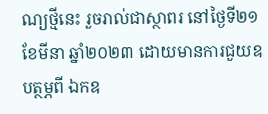ណ្យថ្មីនេះ រួចរាល់ជាស្ថាពរ នៅថ្ងៃទី២១ ខែមីនា ឆ្នាំ២០២៣ ដោយមានការជួយឧបត្ថម្ភពី ឯកឧ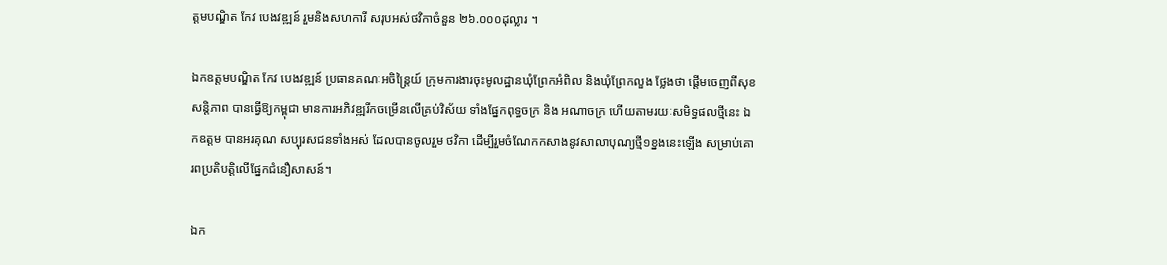ត្តមបណ្ឌិត កែវ បេងវឌ្ឍន៍ រួមនិងសហការី សរុបអស់ថវិកាចំនួន ២៦.០០០ដុល្លារ ។

ឯកឧត្តមបណ្ឌិត កែវ បេងវឌ្ឍន៍ ប្រធានគណៈអចិន្ត្រៃយ៍ ក្រុមការងារចុះមូលដ្ឋានឃុំព្រែកអំពិល និងឃុំព្រែកលួង ថ្លែងថា ផ្តើមចេញពីសុខសន្តិភាព បានធ្វើឱ្យកម្ពុជា មានការអភិវឌ្ឍរីកចម្រើនលើគ្រប់វិស័យ ទាំងផ្នែកពុទ្ធចក្រ និង អណាចក្រ ហើយតាមរយៈសមិទ្ធផលថ្មីនេះ ឯកឧត្តម បានអរគុណ សប្បុរសជនទាំងអស់ ដែលបានចូលរួម ថវិកា ដើម្បីរួមចំណែកកសាងនូវសាលាបុណ្យថ្មី១ខ្នងនេះឡើង សម្រាប់គោរពប្រតិបត្តិលើផ្នែកជំនឿសាសន៍។

ឯក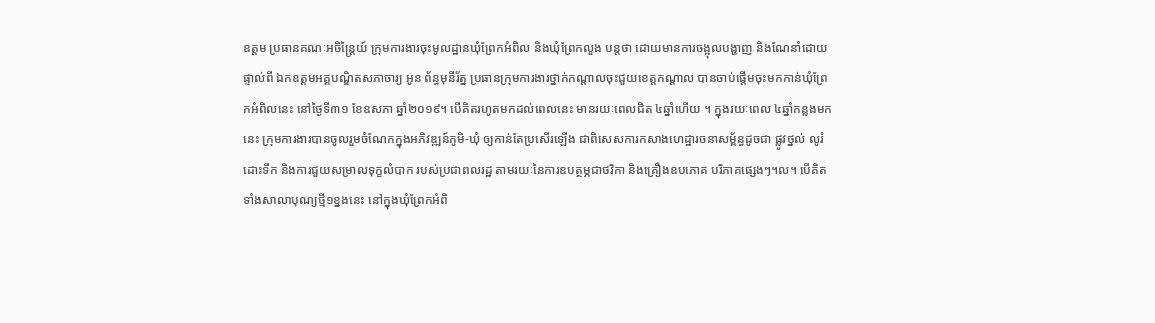ឧត្តម ប្រធានគណៈអចិន្ត្រៃយ៍ ក្រុមការងារចុះមូលដ្ឋានឃុំព្រែកអំពិល និងឃុំព្រែកលួង បន្តថា ដោយមានការចង្អុលបង្ហាញ និងណែនាំដោយផ្ទាល់ពី ឯកឧត្តមអគ្គបណ្ឌិតសភាចារ្យ អូន ព័ន្ធមុនីរ័ត្ន ប្រធានក្រុមការងារថ្នាក់កណ្តាលចុះជួយខេត្តកណ្តាល បានចាប់ផ្តើមចុះមកកាន់ឃុំព្រែកអំពិលនេះ នៅថ្ងៃទី៣១ ខែឧសភា ឆ្នាំ២០១៩។ បើគិតរហូតមកដល់ពេលនេះ មានរយៈពេលជិត ៤ឆ្នាំហើយ ។ ក្នុងរយៈពេល ៤ឆ្នាំកន្លងមកនេះ ក្រុមការងារបានចូលរួមចំណែកក្នុងអភិវឌ្ឍន៍ភូមិ-ឃុំ ឲ្យកាន់តែប្រសើរឡើង ជាពិសេសការកសាងហេដ្ឋារចនាសម្ព័ន្ធដូចជា ផ្លូវថ្នល់ លូរំដោះទឹក និងការជួយសម្រាលទុក្ខលំបាក របស់ប្រជាពលរដ្ឋ តាមរយៈនៃការឧបត្ថម្ភជាថវិកា និងគ្រឿងឧបភោគ បរិភាគផ្សេងៗ។ល។ បើគិតទាំងសាលាបុណ្យថ្មី១ខ្នងនេះ នៅក្នុងឃុំព្រែកអំពិ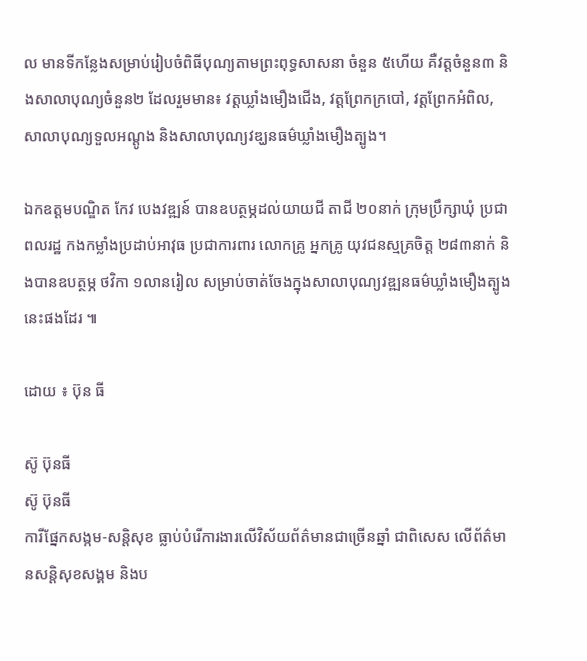ល មានទីកន្លែងសម្រាប់រៀបចំពិធីបុណ្យតាមព្រះពុទ្ធសាសនា ចំនួន ៥ហើយ គឺវត្តចំនួន៣ និងសាលាបុណ្យចំនួន២ ដែលរួមមាន៖ វត្តឃ្លាំងមឿងជើង, វត្តព្រែកក្របៅ, វត្តព្រែកអំពិល, សាលាបុណ្យទួលអណ្តូង និងសាលាបុណ្យវឌ្ឃនធម៌ឃ្លាំងមឿងត្បូង។

ឯកឧត្តមបណ្ឌិត កែវ បេងវឌ្ឍន៍ បានឧបត្ថម្ភដល់យាយជី តាជី ២០នាក់ ក្រុមប្រឹក្សាឃុំ ប្រជាពលរដ្ឋ កងកម្លាំងប្រដាប់អាវុធ ប្រជាការពារ លោកគ្រូ អ្នកគ្រូ យុវជនស្មគ្រចិត្ត ២៨៣នាក់ និងបានឧបត្ថម្ភ ថវិកា ១លានរៀល សម្រាប់ចាត់ចែងក្នុងសាលាបុណ្យវឌ្ឍនធម៌ឃ្លាំងមឿងត្បូង នេះផងដែរ ៕

ដោយ ៖ ប៊ុន ធី

ស៊ូ ប៊ុនធី
ស៊ូ ប៊ុនធី
ការីផ្នែកសង្កម-សន្តិសុខ ធ្លាប់បំរើការងារលើវិស័យព័ត៌មានជាច្រើនឆ្នាំ ជាពិសេស លើព័ត៌មានសន្តិសុខសង្គម និងប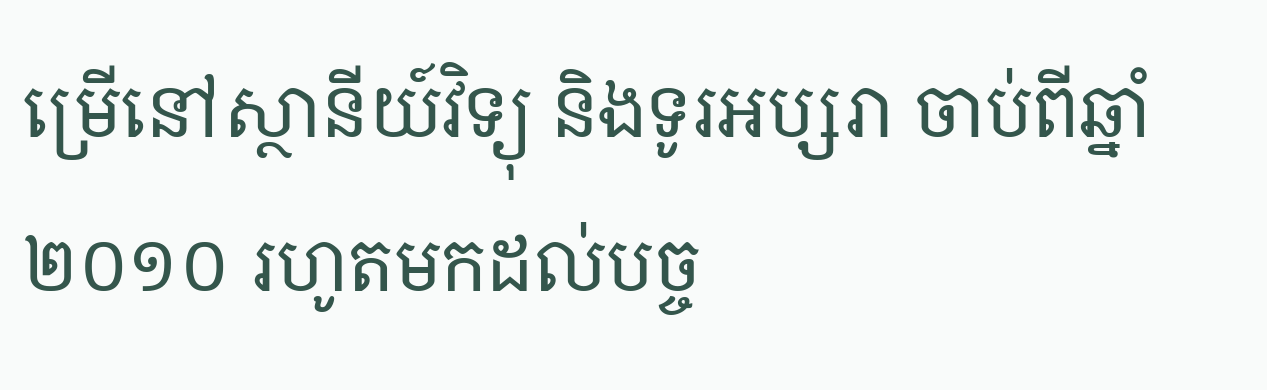ម្រើនៅស្ថានីយ៍វិទ្យុ និងទូរអប្សរា ចាប់ពីឆ្នាំ ២០១០ រហូតមកដល់បច្ច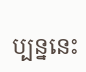ប្បន្ននេះ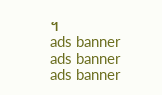។
ads banner
ads banner
ads banner